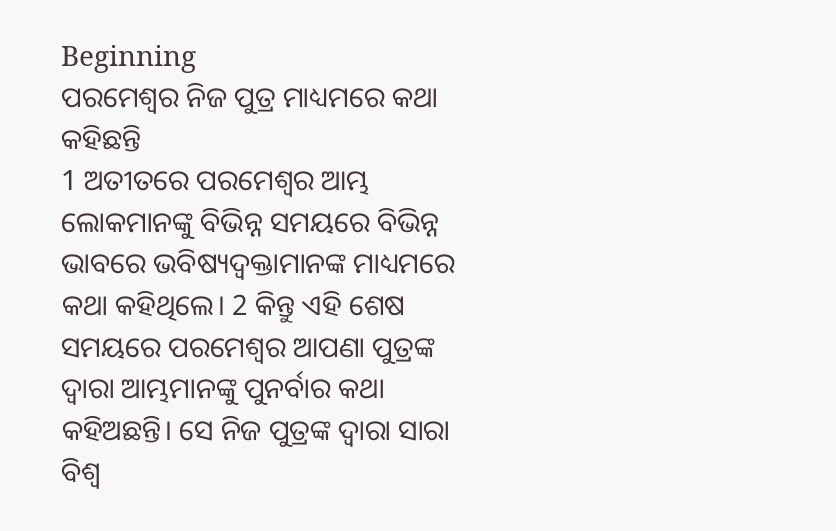Beginning
ପରମେଶ୍ୱର ନିଜ ପୁତ୍ର ମାଧ୍ୟମରେ କଥା କହିଛନ୍ତି
1 ଅତୀତରେ ପରମେଶ୍ୱର ଆମ୍ଭ ଲୋକମାନଙ୍କୁ ବିଭିନ୍ନ ସମୟରେ ବିଭିନ୍ନ ଭାବରେ ଭବିଷ୍ୟଦ୍ବକ୍ତାମାନଙ୍କ ମାଧ୍ୟମରେ କଥା କହିଥିଲେ। 2 କିନ୍ତୁ ଏହି ଶେଷ ସମୟରେ ପରମେଶ୍ୱର ଆପଣା ପୁତ୍ରଙ୍କ ଦ୍ୱାରା ଆମ୍ଭମାନଙ୍କୁ ପୁନର୍ବାର କଥା କହିଅଛନ୍ତି। ସେ ନିଜ ପୁତ୍ରଙ୍କ ଦ୍ୱାରା ସାରା ବିଶ୍ୱ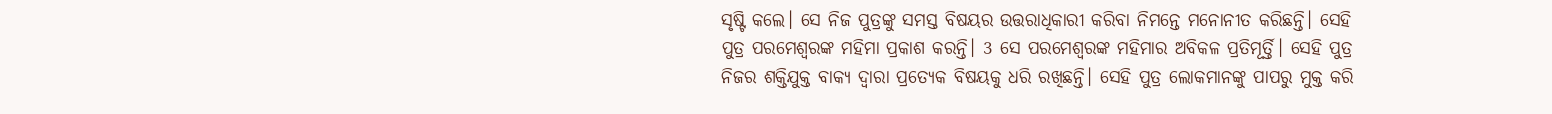ସୃଷ୍ଟି କଲେ। ସେ ନିଜ ପୁତ୍ରଙ୍କୁ ସମସ୍ତ ବିଷୟର ଉତ୍ତରାଧିକାରୀ କରିବା ନିମନ୍ତେ ମନୋନୀତ କରିଛନ୍ତି। ସେହି ପୁତ୍ର ପରମେଶ୍ୱରଙ୍କ ମହିମା ପ୍ରକାଶ କରନ୍ତି। 3 ସେ ପରମେଶ୍ୱରଙ୍କ ମହିମାର ଅବିକଳ ପ୍ରତିମୂର୍ତ୍ତି। ସେହି ପୁତ୍ର ନିଜର ଶକ୍ତିଯୁକ୍ତ ବାକ୍ୟ ଦ୍ୱାରା ପ୍ରତ୍ୟେକ ବିଷୟକୁ ଧରି ରଖିଛନ୍ତି। ସେହି ପୁତ୍ର ଲୋକମାନଙ୍କୁ ପାପରୁ ମୁକ୍ତ କରି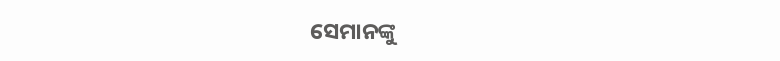ସେମାନଙ୍କୁ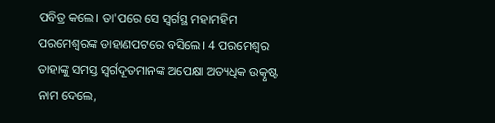ପବିତ୍ର କଲେ। ତା'ପରେ ସେ ସ୍ୱର୍ଗସ୍ଥ ମହାମହିମ ପରମେଶ୍ୱରଙ୍କ ଡାହାଣପଟରେ ବସିଲେ। 4 ପରମେଶ୍ୱର ତାହାଙ୍କୁ ସମସ୍ତ ସ୍ୱର୍ଗଦୂତମାନଙ୍କ ଅପେକ୍ଷା ଅତ୍ୟଧିକ ଉତ୍କୃଷ୍ଟ ନାମ ଦେଲେ,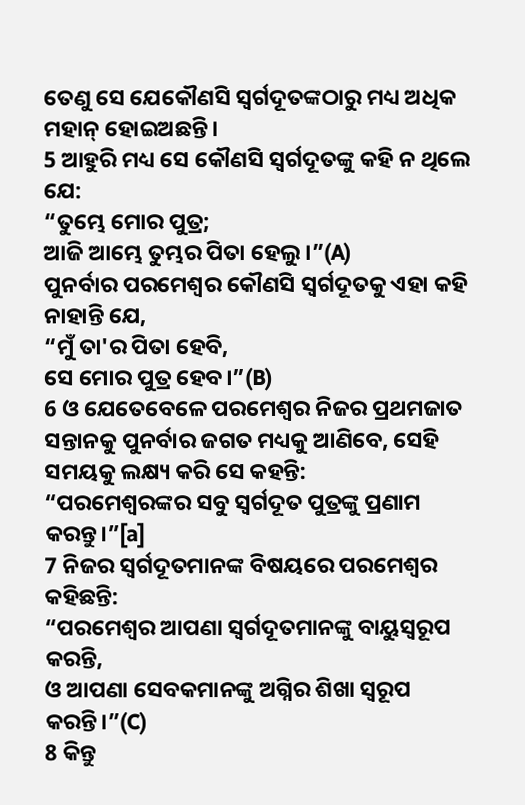ତେଣୁ ସେ ଯେକୌଣସି ସ୍ୱର୍ଗଦୂତଙ୍କଠାରୁ ମଧ୍ୟ ଅଧିକ ମହାନ୍ ହୋଇଅଛନ୍ତି।
5 ଆହୁରି ମଧ୍ୟ ସେ କୌଣସି ସ୍ୱର୍ଗଦୂତଙ୍କୁ କହି ନ ଥିଲେ ଯେ:
“ତୁମ୍ଭେ ମୋର ପୁତ୍ର;
ଆଜି ଆମ୍ଭେ ତୁମ୍ଭର ପିତା ହେଲୁ।”(A)
ପୁନର୍ବାର ପରମେଶ୍ୱର କୌଣସି ସ୍ୱର୍ଗଦୂତକୁ ଏହା କହି ନାହାନ୍ତି ଯେ,
“ମୁଁ ତା'ର ପିତା ହେବି,
ସେ ମୋର ପୁତ୍ର ହେବ।”(B)
6 ଓ ଯେତେବେଳେ ପରମେଶ୍ୱର ନିଜର ପ୍ରଥମଜାତ ସନ୍ତାନକୁ ପୁନର୍ବାର ଜଗତ ମଧ୍ୟକୁ ଆଣିବେ, ସେହି ସମୟକୁ ଲକ୍ଷ୍ୟ କରି ସେ କହନ୍ତି:
“ପରମେଶ୍ୱରଙ୍କର ସବୁ ସ୍ୱର୍ଗଦୂତ ପୁତ୍ରଙ୍କୁ ପ୍ରଣାମ କରନ୍ତୁ।”[a]
7 ନିଜର ସ୍ୱର୍ଗଦୂତମାନଙ୍କ ବିଷୟରେ ପରମେଶ୍ୱର କହିଛନ୍ତି:
“ପରମେଶ୍ୱର ଆପଣା ସ୍ୱର୍ଗଦୂତମାନଙ୍କୁ ବାୟୁସ୍ୱରୂପ କରନ୍ତି,
ଓ ଆପଣା ସେବକମାନଙ୍କୁ ଅଗ୍ନିର ଶିଖା ସ୍ୱରୂପ କରନ୍ତି।”(C)
8 କିନ୍ତୁ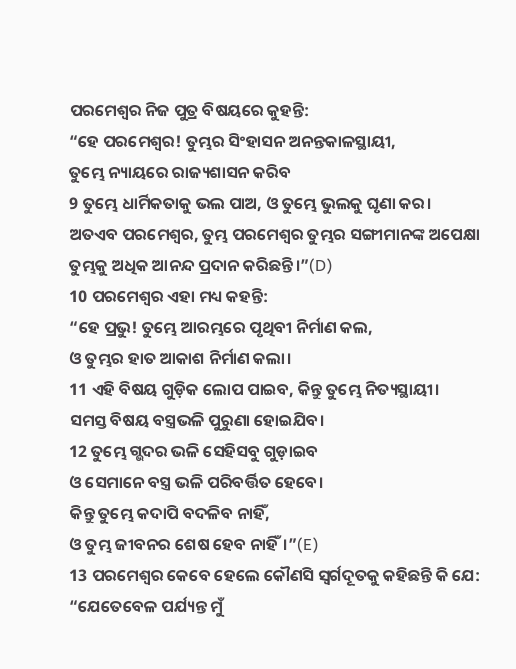ପରମେଶ୍ୱର ନିଜ ପୁତ୍ର ବିଷୟରେ କୁହନ୍ତି:
“ହେ ପରମେଶ୍ୱର! ତୁମ୍ଭର ସିଂହାସନ ଅନନ୍ତକାଳସ୍ଥାୟୀ,
ତୁମ୍ଭେ ନ୍ୟାୟରେ ରାଜ୍ୟଶାସନ କରିବ
9 ତୁମ୍ଭେ ଧାର୍ମିକତାକୁ ଭଲ ପାଅ, ଓ ତୁମ୍ଭେ ଭୁଲକୁ ଘୃଣା କର।
ଅତଏବ ପରମେଶ୍ୱର, ତୁମ୍ଭ ପରମେଶ୍ୱର ତୁମ୍ଭର ସଙ୍ଗୀମାନଙ୍କ ଅପେକ୍ଷା
ତୁମ୍ଭକୁ ଅଧିକ ଆନନ୍ଦ ପ୍ରଦାନ କରିଛନ୍ତି।”(D)
10 ପରମେଶ୍ୱର ଏହା ମଧ୍ୟ କହନ୍ତି:
“ହେ ପ୍ରଭୁ! ତୁମ୍ଭେ ଆରମ୍ଭରେ ପୃଥିବୀ ନିର୍ମାଣ କଲ,
ଓ ତୁମ୍ଭର ହାତ ଆକାଶ ନିର୍ମାଣ କଲା।
11 ଏହି ବିଷୟ ଗୁଡ଼ିକ ଲୋପ ପାଇବ, କିନ୍ତୁ ତୁମ୍ଭେ ନିତ୍ୟସ୍ଥାୟୀ।
ସମସ୍ତ ବିଷୟ ବସ୍ତ୍ରଭଳି ପୁରୁଣା ହୋଇଯିବ।
12 ତୁମ୍ଭେ ଗ୍ଭଦର ଭଳି ସେହିସବୁ ଗୁଡ଼ାଇବ
ଓ ସେମାନେ ବସ୍ତ୍ର ଭଳି ପରିବର୍ତ୍ତିତ ହେବେ।
କିନ୍ତୁ ତୁମ୍ଭେ କଦାପି ବଦଳିବ ନାହିଁ,
ଓ ତୁମ୍ଭ ଜୀବନର ଶେଷ ହେବ ନାହିଁ।”(E)
13 ପରମେଶ୍ୱର କେବେ ହେଲେ କୌଣସି ସ୍ୱର୍ଗଦୂତକୁ କହିଛନ୍ତି କି ଯେ:
“ଯେତେବେଳ ପର୍ଯ୍ୟନ୍ତ ମୁଁ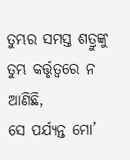ତୁମ୍ଭର ସମସ୍ତ ଶତ୍ରୁଙ୍କୁ ତୁମ୍ଭ କର୍ତ୍ତୃତ୍ୱରେ ନ ଆଣିଛି,
ସେ ପର୍ଯ୍ୟନ୍ତ ମୋ’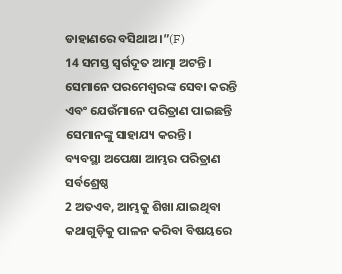ଡାହାଣରେ ବସିଥାଅ।”(F)
14 ସମସ୍ତ ସ୍ୱର୍ଗଦୂତ ଆତ୍ମା ଅଟନ୍ତି। ସେମାନେ ପରମେଶ୍ୱରଙ୍କ ସେବା କରନ୍ତି ଏବଂ ଯେଉଁମାନେ ପରିତ୍ରାଣ ପାଇଛନ୍ତି ସେମାନଙ୍କୁ ସାହାଯ୍ୟ କରନ୍ତି।
ବ୍ୟବସ୍ଥା ଅପେକ୍ଷା ଆମ୍ଭର ପରିତ୍ରାଣ ସର୍ବଶ୍ରେଷ୍ଠ
2 ଅତଏବ, ଆମ୍ଭକୁ ଶିଖା ଯାଇଥିବା କଥାଗୁଡ଼ିକୁ ପାଳନ କରିବା ବିଷୟରେ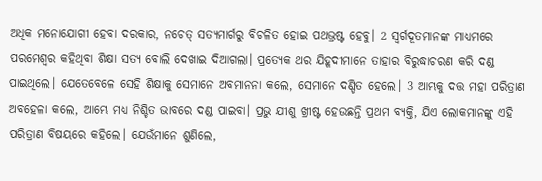ଅଧିକ ମନୋଯୋଗୀ ହେବା ଦରକାର, ନଚେତ୍ ସତ୍ୟମାର୍ଗରୁ ବିଚଳିତ ହୋଇ ପଥଭ୍ରଷ୍ଟ ହେବୁ। 2 ସ୍ୱର୍ଗଦୂତମାନଙ୍କ ମାଧ୍ୟମରେ ପରମେଶ୍ୱର କହିଥିବା ଶିକ୍ଷା ସତ୍ୟ ବୋଲି ଦେଖାଇ ଦିଆଗଲା। ପ୍ରତ୍ୟେକ ଥର ଯିହୂଦୀମାନେ ତାହାର ବିରୁଦ୍ଧାଚରଣ କରି ଦଣ୍ଡ ପାଇଥିଲେ। ଯେତେବେଳେ ସେହି ଶିକ୍ଷାକୁ ସେମାନେ ଅବମାନନା କଲେ, ସେମାନେ ଦଣ୍ଡିତ ହେଲେ। 3 ଆମ୍ଭକୁ ଦତ୍ତ ମହା ପରିତ୍ରାଣ ଅବହେଳା କଲେ, ଆମ୍ଭେ ମଧ୍ୟ ନିଶ୍ଚିତ ଭାବରେ ଦଣ୍ଡ ପାଇବା। ପ୍ରଭୁ ଯୀଶୁ ଖ୍ରୀଷ୍ଟ ହେଉଛନ୍ତି ପ୍ରଥମ ବ୍ୟକ୍ତି, ଯିଏ ଲୋକମାନଙ୍କୁ ଏହି ପରିତ୍ରାଣ ବିଷୟରେ କହିଲେ। ଯେଉଁମାନେ ଶୁଣିଲେ,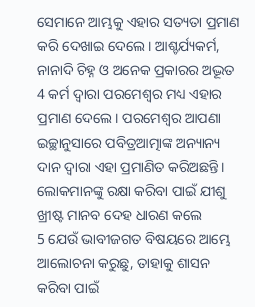ସେମାନେ ଆମ୍ଭକୁ ଏହାର ସତ୍ୟତା ପ୍ରମାଣ କରି ଦେଖାଇ ଦେଲେ। ଆଶ୍ଚର୍ଯ୍ୟକର୍ମ, ନାନାଦି ଚିହ୍ନ ଓ ଅନେକ ପ୍ରକାରର ଅଦ୍ଭୂତ 4 କର୍ମ ଦ୍ୱାରା ପରମେଶ୍ୱର ମଧ୍ୟ ଏହାର ପ୍ରମାଣ ଦେଲେ। ପରମେଶ୍ୱର ଆପଣା ଇଚ୍ଛାନୁସାରେ ପବିତ୍ରଆତ୍ମାଙ୍କ ଅନ୍ୟାନ୍ୟ ଦାନ ଦ୍ୱାରା ଏହା ପ୍ରମାଣିତ କରିଅଛନ୍ତି।
ଲୋକମାନଙ୍କୁ ରକ୍ଷା କରିବା ପାଇଁ ଯୀଶୁ ଖ୍ରୀଷ୍ଟ ମାନବ ଦେହ ଧାରଣ କଲେ
5 ଯେଉଁ ଭାବୀଜଗତ ବିଷୟରେ ଆମ୍ଭେ ଆଲୋଚନା କରୁଛୁ, ତାହାକୁ ଶାସନ କରିବା ପାଇଁ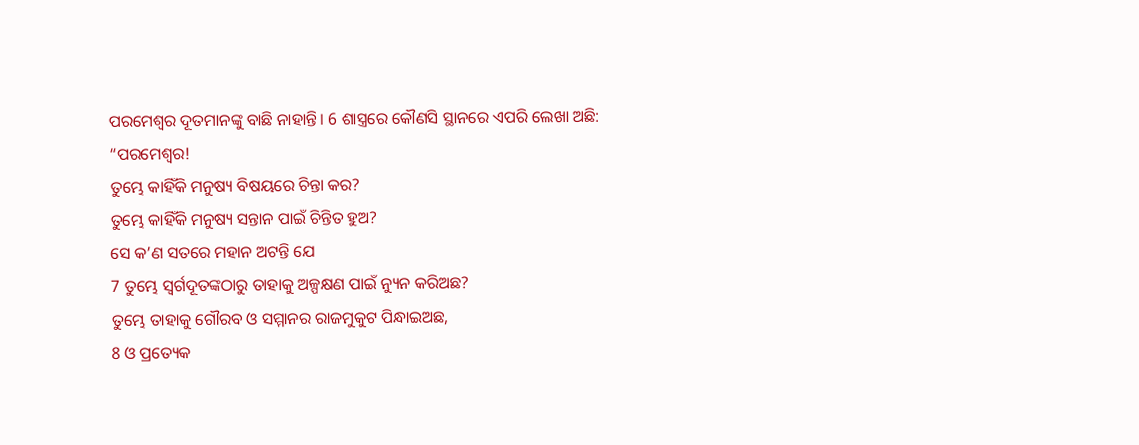ପରମେଶ୍ୱର ଦୂତମାନଙ୍କୁ ବାଛି ନାହାନ୍ତି। 6 ଶାସ୍ତ୍ରରେ କୌଣସି ସ୍ଥାନରେ ଏପରି ଲେଖା ଅଛି:
“ପରମେଶ୍ୱର!
ତୁମ୍ଭେ କାହିଁକି ମନୁଷ୍ୟ ବିଷୟରେ ଚିନ୍ତା କର?
ତୁମ୍ଭେ କାହିଁକି ମନୁଷ୍ୟ ସନ୍ତାନ ପାଇଁ ଚିନ୍ତିତ ହୁଅ?
ସେ କ’ଣ ସତରେ ମହାନ ଅଟନ୍ତି ଯେ
7 ତୁମ୍ଭେ ସ୍ୱର୍ଗଦୂତଙ୍କଠାରୁ ତାହାକୁ ଅଳ୍ପକ୍ଷଣ ପାଇଁ ନ୍ୟୁନ କରିଅଛ?
ତୁମ୍ଭେ ତାହାକୁ ଗୌରବ ଓ ସମ୍ମାନର ରାଜମୁକୁଟ ପିନ୍ଧାଇଅଛ,
8 ଓ ପ୍ରତ୍ୟେକ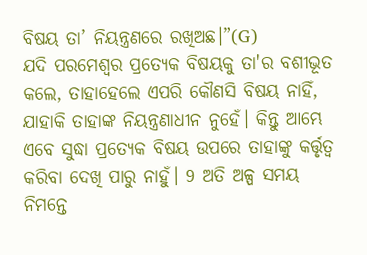ବିଷୟ ତା’ ନିୟନ୍ତ୍ରଣରେ ରଖିଅଛ।”(G)
ଯଦି ପରମେଶ୍ୱର ପ୍ରତ୍ୟେକ ବିଷୟକୁ ତା'ର ବଶୀଭୂତ କଲେ, ତାହାହେଲେ ଏପରି କୌଣସି ବିଷୟ ନାହିଁ, ଯାହାକି ତାହାଙ୍କ ନିୟନ୍ତ୍ରଣାଧୀନ ନୁହେଁ। କିନ୍ତୁ ଆମ୍ଭେ ଏବେ ସୁଦ୍ଧା ପ୍ରତ୍ୟେକ ବିଷୟ ଉପରେ ତାହାଙ୍କୁ କର୍ତ୍ତୃତ୍ୱ କରିବା ଦେଖି ପାରୁ ନାହୁଁ। 9 ଅତି ଅଳ୍ପ ସମୟ ନିମନ୍ତେ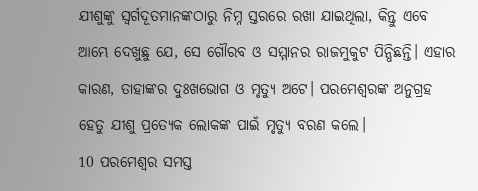ଯୀଶୁଙ୍କୁ ସ୍ୱର୍ଗଦୂତମାନଙ୍କଠାରୁ ନିମ୍ନ ସ୍ତରରେ ରଖା ଯାଇଥିଲା, କିନ୍ତୁ ଏବେ ଆମ୍ଭେ ଦେଖୁଛୁ ଯେ, ସେ ଗୌରବ ଓ ସମ୍ମାନର ରାଜମୁକୁଟ ପିନ୍ଧିଛନ୍ତି। ଏହାର କାରଣ, ତାହାଙ୍କର ଦୁଃଖଭୋଗ ଓ ମୃତ୍ୟୁ ଅଟେ। ପରମେଶ୍ୱରଙ୍କ ଅନୁଗ୍ରହ ହେତୁ ଯୀଶୁ ପ୍ରତ୍ୟେକ ଲୋକଙ୍କ ପାଇଁ ମୃତ୍ୟୁ ବରଣ କଲେ।
10 ପରମେଶ୍ୱର ସମସ୍ତ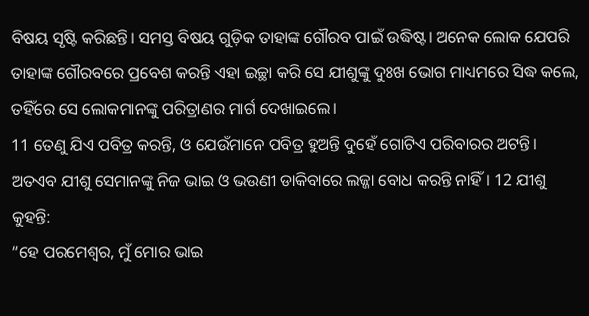ବିଷୟ ସୃଷ୍ଟି କରିଛନ୍ତି। ସମସ୍ତ ବିଷୟ ଗୁଡ଼ିକ ତାହାଙ୍କ ଗୌରବ ପାଇଁ ଉଦ୍ଧିଷ୍ଟ। ଅନେକ ଲୋକ ଯେପରି ତାହାଙ୍କ ଗୌରବରେ ପ୍ରବେଶ କରନ୍ତି ଏହା ଇଚ୍ଛା କରି ସେ ଯୀଶୁଙ୍କୁ ଦୁଃଖ ଭୋଗ ମାଧ୍ୟମରେ ସିଦ୍ଧ କଲେ, ତହିଁରେ ସେ ଲୋକମାନଙ୍କୁ ପରିତ୍ରାଣର ମାର୍ଗ ଦେଖାଇଲେ।
11 ତେଣୁ ଯିଏ ପବିତ୍ର କରନ୍ତି, ଓ ଯେଉଁମାନେ ପବିତ୍ର ହୁଅନ୍ତି ଦୁହେଁ ଗୋଟିଏ ପରିବାରର ଅଟନ୍ତି। ଅତଏବ ଯୀଶୁ ସେମାନଙ୍କୁ ନିଜ ଭାଇ ଓ ଭଉଣୀ ଡାକିବାରେ ଲଜ୍ଜା ବୋଧ କରନ୍ତି ନାହିଁ। 12 ଯୀଶୁ କୁହନ୍ତି:
“ହେ ପରମେଶ୍ୱର, ମୁଁ ମୋର ଭାଇ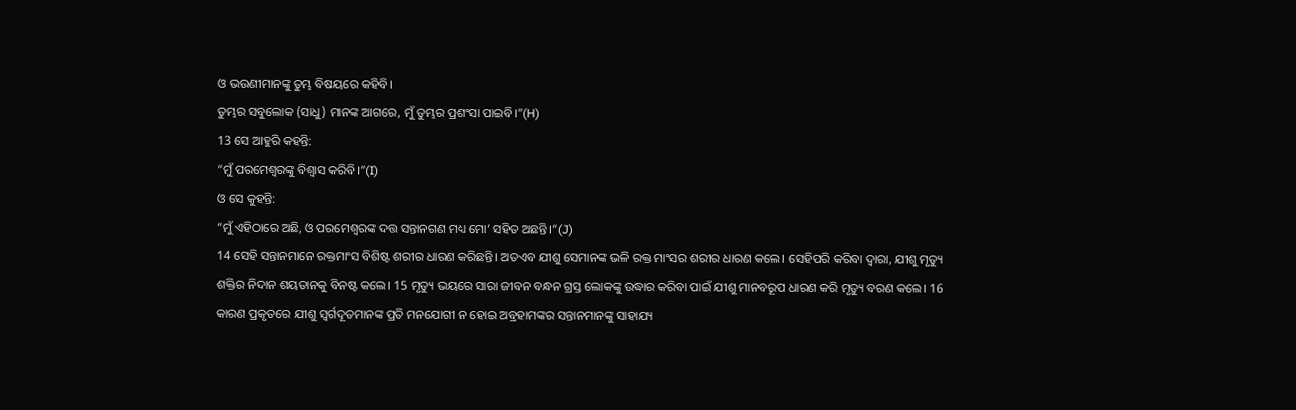ଓ ଭଉଣୀମାନଙ୍କୁ ତୁମ୍ଭ ବିଷୟରେ କହିବି।
ତୁମ୍ଭର ସବୁଲୋକ (ସାଧୁ) ମାନଙ୍କ ଆଗରେ, ମୁଁ ତୁମ୍ଭର ପ୍ରଶଂସା ପାଇବି।”(H)
13 ସେ ଆହୁରି କହନ୍ତି:
“ମୁଁ ପରମେଶ୍ୱରଙ୍କୁ ବିଶ୍ୱାସ କରିବି।”(I)
ଓ ସେ କୁହନ୍ତି:
“ମୁଁ ଏହିଠାରେ ଅଛି, ଓ ପରମେଶ୍ୱରଙ୍କ ଦତ୍ତ ସନ୍ତାନଗଣ ମଧ୍ୟ ମୋ’ ସହିତ ଅଛନ୍ତି।”(J)
14 ସେହି ସନ୍ତାନମାନେ ରକ୍ତମାଂସ ବିଶିଷ୍ଟ ଶରୀର ଧାରଣ କରିଛନ୍ତି। ଅତଏବ ଯୀଶୁ ସେମାନଙ୍କ ଭଳି ରକ୍ତ ମାଂସର ଶରୀର ଧାରଣ କଲେ। ସେହିପରି କରିବା ଦ୍ୱାରା, ଯୀଶୁ ମୃତ୍ୟୁ ଶକ୍ତିର ନିଦାନ ଶୟତାନକୁ ବିନଷ୍ଟ କଲେ। 15 ମୃତ୍ୟୁ ଭୟରେ ସାରା ଜୀବନ ବନ୍ଧନ ଗ୍ରସ୍ତ ଲୋକଙ୍କୁ ଉଦ୍ଧାର କରିବା ପାଇଁ ଯୀଶୁ ମାନବରୂପ ଧାରଣ କରି ମୃତ୍ୟୁ ବରଣ କଲେ। 16 କାରଣ ପ୍ରକୃତରେ ଯୀଶୁ ସ୍ୱର୍ଗଦୂତମାନଙ୍କ ପ୍ରତି ମନଯୋଗୀ ନ ହୋଇ ଅବ୍ରହାମଙ୍କର ସନ୍ତାନମାନଙ୍କୁ ସାହାଯ୍ୟ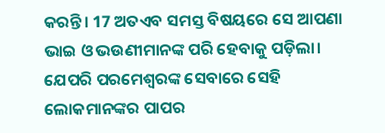କରନ୍ତି। 17 ଅତଏବ ସମସ୍ତ ବିଷୟରେ ସେ ଆପଣା ଭାଇ ଓ ଭଉଣୀମାନଙ୍କ ପରି ହେବାକୁ ପଡ଼ିଲା। ଯେପରି ପରମେଶ୍ୱରଙ୍କ ସେବାରେ ସେହି ଲୋକମାନଙ୍କର ପାପର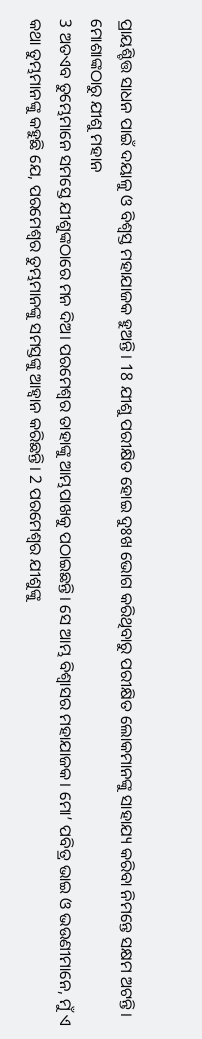ପ୍ରାୟଶ୍ଚିତ୍ତ ସାଧନ ପାଇଁ ଦୟାଳୁ ଓ ବିଶ୍ୱସ୍ତ ମହାଯାଜକ ହୁଅନ୍ତି। 18 ଯୀଶୁ ପରୀକ୍ଷିତ ହୋଇ ଦୁଃଖ ଭୋଗ କରିଥିବାରୁ ପରୀକ୍ଷିତ ଲୋକମାନଙ୍କୁ ସାହାଯ୍ୟ କରିବା ନିମନ୍ତେ ସକ୍ଷମ ଅଟନ୍ତି।
ମୋଶାଙ୍କଠାରୁ ଯୀଶୁ ମହାନ
3 ଅତଏବ ତୁମ୍ଭେମାନେ ସମସ୍ତେ ଯୀଶୁଙ୍କଠାରେ ମନ ଦିଅ। ପରମେଶ୍ୱର ତାହାଙ୍କୁ ଆମ୍ଭପାଖକୁ ପଠାଇଛନ୍ତି। ସେ ଆମ୍ଭ ବିଶ୍ୱାସର ମହାଯାଜକ। ମୋ’ ପବିତ୍ର ଭାଇ ଓ ଭଉଣୀମାନେ, ମୁଁ ଏ କଥା ତୁମ୍ଭମାନଙ୍କୁ କହୁଛି ଯେ, ପରମେଶ୍ୱର ତୁମ୍ଭମାନଙ୍କୁ ସମସ୍ତଙ୍କୁ ଆହ୍ୱାନ କରିଛନ୍ତି। 2 ପରମେଶ୍ୱର ଯୀଶୁଙ୍କୁ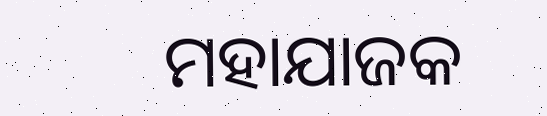ମହାଯାଜକ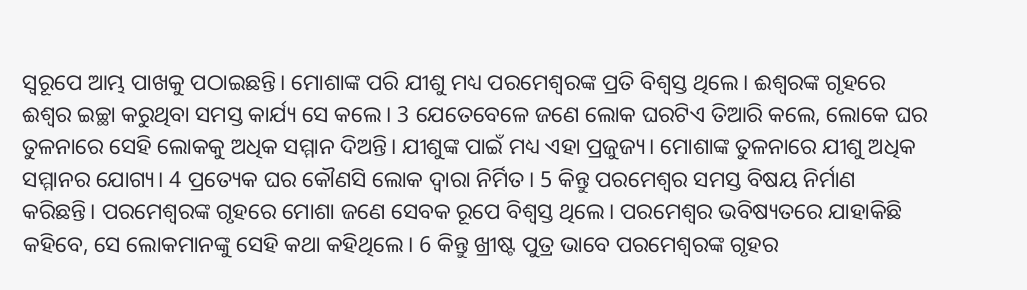ସ୍ୱରୂପେ ଆମ୍ଭ ପାଖକୁ ପଠାଇଛନ୍ତି। ମୋଶାଙ୍କ ପରି ଯୀଶୁ ମଧ୍ୟ ପରମେଶ୍ୱରଙ୍କ ପ୍ରତି ବିଶ୍ୱସ୍ତ ଥିଲେ। ଈଶ୍ୱରଙ୍କ ଗୃହରେ ଈଶ୍ୱର ଇଚ୍ଛା କରୁଥିବା ସମସ୍ତ କାର୍ଯ୍ୟ ସେ କଲେ। 3 ଯେତେବେଳେ ଜଣେ ଲୋକ ଘରଟିଏ ତିଆରି କଲେ, ଲୋକେ ଘର ତୁଳନାରେ ସେହି ଲୋକକୁ ଅଧିକ ସମ୍ମାନ ଦିଅନ୍ତି। ଯୀଶୁଙ୍କ ପାଇଁ ମଧ୍ୟ ଏହା ପ୍ରଜୁଜ୍ୟ। ମୋଶାଙ୍କ ତୁଳନାରେ ଯୀଶୁ ଅଧିକ ସମ୍ମାନର ଯୋଗ୍ୟ। 4 ପ୍ରତ୍ୟେକ ଘର କୌଣସି ଲୋକ ଦ୍ୱାରା ନିର୍ମିତ। 5 କିନ୍ତୁ ପରମେଶ୍ୱର ସମସ୍ତ ବିଷୟ ନିର୍ମାଣ କରିଛନ୍ତି। ପରମେଶ୍ୱରଙ୍କ ଗୃହରେ ମୋଶା ଜଣେ ସେବକ ରୂପେ ବିଶ୍ୱସ୍ତ ଥିଲେ। ପରମେଶ୍ୱର ଭବିଷ୍ୟତରେ ଯାହାକିଛି କହିବେ, ସେ ଲୋକମାନଙ୍କୁ ସେହି କଥା କହିଥିଲେ। 6 କିନ୍ତୁ ଖ୍ରୀଷ୍ଟ ପୁତ୍ର ଭାବେ ପରମେଶ୍ୱରଙ୍କ ଗୃହର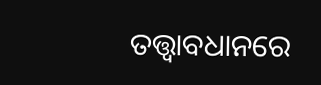ତତ୍ତ୍ୱାବଧାନରେ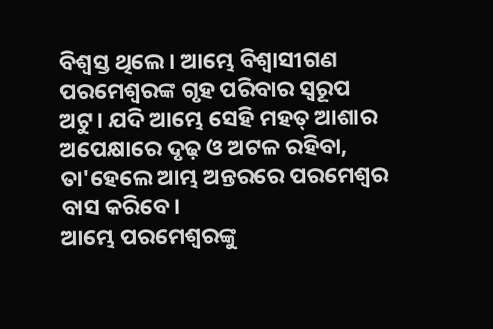ବିଶ୍ୱସ୍ତ ଥିଲେ। ଆମ୍ଭେ ବିଶ୍ୱାସୀଗଣ ପରମେଶ୍ୱରଙ୍କ ଗୃହ ପରିବାର ସ୍ୱରୂପ ଅଟୁ। ଯଦି ଆମ୍ଭେ ସେହି ମହତ୍ ଆଶାର ଅପେକ୍ଷାରେ ଦୃଢ଼ ଓ ଅଟଳ ରହିବା, ତା'ହେଲେ ଆମ୍ଭ ଅନ୍ତରରେ ପରମେଶ୍ୱର ବାସ କରିବେ।
ଆମ୍ଭେ ପରମେଶ୍ୱରଙ୍କୁ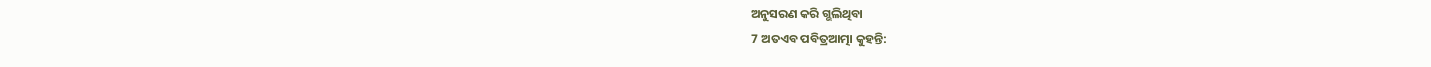ଅନୁସରଣ କରି ଗ୍ଭଲିଥିବା
7 ଅତଏବ ପବିତ୍ରଆତ୍ମା କୁହନ୍ତି: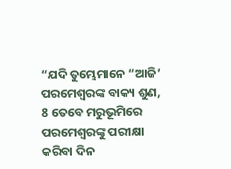“ଯଦି ତୁମ୍ଭେମାନେ “ଆଜି’ ପରମେଶ୍ୱରଙ୍କ ବାକ୍ୟ ଶୁଣ,
8 ତେବେ ମରୁଭୂମିରେ ପରମେଶ୍ୱରଙ୍କୁ ପରୀକ୍ଷା କରିବା ଦିନ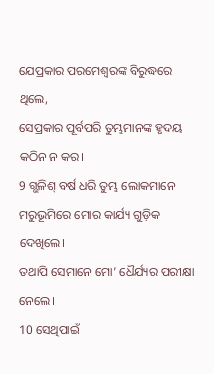ଯେପ୍ରକାର ପରମେଶ୍ୱରଙ୍କ ବିରୁଦ୍ଧରେ ଥିଲେ,
ସେପ୍ରକାର ପୂର୍ବପରି ତୁମ୍ଭମାନଙ୍କ ହୃଦୟ କଠିନ ନ କର।
9 ଗ୍ଭଳିଶ୍ ବର୍ଷ ଧରି ତୁମ୍ଭ ଲୋକମାନେ ମରୁଭୂମିରେ ମୋର କାର୍ଯ୍ୟ ଗୁଡ଼ିକ ଦେଖିଲେ।
ତଥାପି ସେମାନେ ମୋ’ ଧୈର୍ଯ୍ୟର ପରୀକ୍ଷା ନେଲେ।
10 ସେଥିପାଇଁ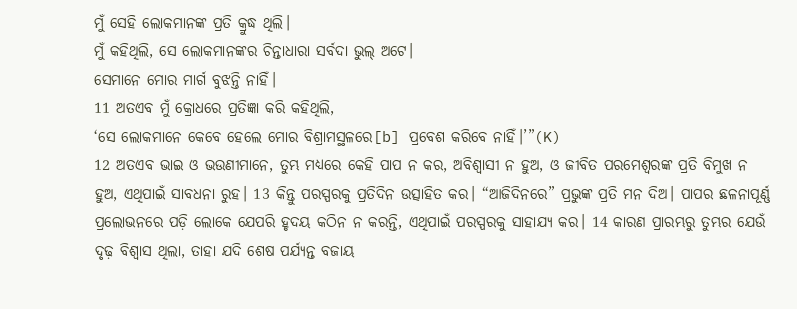ମୁଁ ସେହି ଲୋକମାନଙ୍କ ପ୍ରତି କ୍ରୁଦ୍ଧ ଥିଲି।
ମୁଁ କହିଥିଲି, ସେ ଲୋକମାନଙ୍କର ଚିନ୍ତାଧାରା ସର୍ବଦା ଭୁଲ୍ ଅଟେ।
ସେମାନେ ମୋର ମାର୍ଗ ବୁଝନ୍ତି ନାହିଁ।
11 ଅତଏବ ମୁଁ କ୍ରୋଧରେ ପ୍ରତିଜ୍ଞା କରି କହିଥିଲି,
‘ସେ ଲୋକମାନେ କେବେ ହେଲେ ମୋର ବିଶ୍ରାମସ୍ଥଳରେ[b] ପ୍ରବେଶ କରିବେ ନାହିଁ।’”(K)
12 ଅତଏବ ଭାଇ ଓ ଭଉଣୀମାନେ, ତୁମ୍ଭ ମଧ୍ୟରେ କେହି ପାପ ନ କର, ଅବିଶ୍ୱାସୀ ନ ହୁଅ, ଓ ଜୀବିତ ପରମେଶ୍ୱରଙ୍କ ପ୍ରତି ବିମୁଖ ନ ହୁଅ, ଏଥିପାଇଁ ସାବଧନା ରୁହ। 13 କିନ୍ତୁ ପରସ୍ପରକୁ ପ୍ରତିଦିନ ଉତ୍ସାହିତ କର। “ଆଜିଦିନରେ” ପ୍ରଭୁଙ୍କ ପ୍ରତି ମନ ଦିଅ। ପାପର ଛଳନାପୂର୍ଣ୍ଣ ପ୍ରଲୋଭନରେ ପଡ଼ି ଲୋକେ ଯେପରି ହୃଦୟ କଠିନ ନ କରନ୍ତି, ଏଥିପାଇଁ ପରସ୍ପରକୁ ସାହାଯ୍ୟ କର। 14 କାରଣ ପ୍ରାରମ୍ଭରୁ ତୁମ୍ଭର ଯେଉଁ ଦୃଢ଼ ବିଶ୍ୱାସ ଥିଲା, ତାହା ଯଦି ଶେଷ ପର୍ଯ୍ୟନ୍ତ ବଜାୟ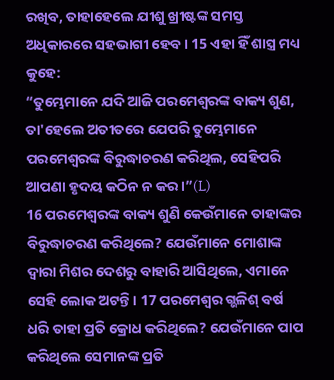ରଖିବ, ତାହାହେଲେ ଯୀଶୁ ଖ୍ରୀଷ୍ଟଙ୍କ ସମସ୍ତ ଅଧିକାରରେ ସହଭାଗୀ ହେବ। 15 ଏହା ହିଁ ଶାସ୍ତ୍ର ମଧ୍ୟ କୁହେ:
“ତୁମ୍ଭେମାନେ ଯଦି ଆଜି ପରମେଶ୍ୱରଙ୍କ ବାକ୍ୟ ଶୁଣ,
ତା'ହେଲେ ଅତୀତରେ ଯେପରି ତୁମ୍ଭେମାନେ ପରମେଶ୍ୱରଙ୍କ ବିରୁଦ୍ଧାଚରଣ କରିଥିଲ, ସେହିପରି ଆପଣା ହୃଦୟ କଠିନ ନ କର।”(L)
16 ପରମେଶ୍ୱରଙ୍କ ବାକ୍ୟ ଶୁଣି କେଉଁମାନେ ତାହାଙ୍କର ବିରୁଦ୍ଧାଚରଣ କରିଥିଲେ? ଯେଉଁମାନେ ମୋଶାଙ୍କ ଦ୍ୱାରା ମିଶର ଦେଶରୁ ବାହାରି ଆସିଥିଲେ, ଏମାନେ ସେହି ଲୋକ ଅଟନ୍ତି। 17 ପରମେଶ୍ୱର ଗ୍ଭଳିଶ୍ ବର୍ଷ ଧରି ତାହା ପ୍ରତି କ୍ରୋଧ କରିଥିଲେ? ଯେଉଁମାନେ ପାପ କରିଥିଲେ ସେମାନଙ୍କ ପ୍ରତି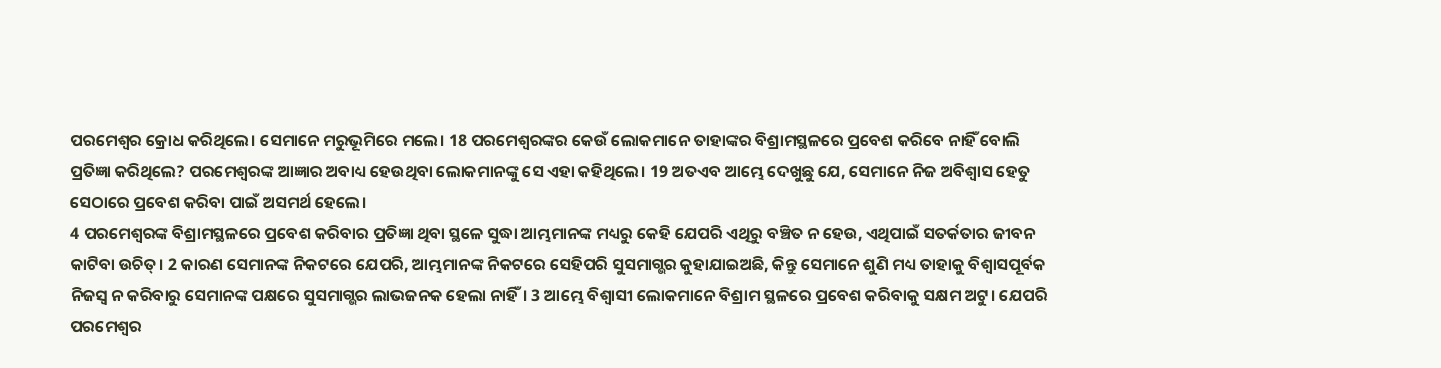ପରମେଶ୍ୱର କ୍ରୋଧ କରିଥିଲେ। ସେମାନେ ମରୁଭୂମିରେ ମଲେ। 18 ପରମେଶ୍ୱରଙ୍କର କେଉଁ ଲୋକମାନେ ତାହାଙ୍କର ବିଶ୍ରାମସ୍ଥଳରେ ପ୍ରବେଶ କରିବେ ନାହିଁ ବୋଲି ପ୍ରତିଜ୍ଞା କରିଥିଲେ? ପରମେଶ୍ୱରଙ୍କ ଆଜ୍ଞାର ଅବାଧ୍ୟ ହେଉଥିବା ଲୋକମାନଙ୍କୁ ସେ ଏହା କହିଥିଲେ। 19 ଅତଏବ ଆମ୍ଭେ ଦେଖୁଛୁ ଯେ, ସେମାନେ ନିଜ ଅବିଶ୍ୱାସ ହେତୁ ସେଠାରେ ପ୍ରବେଶ କରିବା ପାଇଁ ଅସମର୍ଥ ହେଲେ।
4 ପରମେଶ୍ୱରଙ୍କ ବିଶ୍ରାମସ୍ଥଳରେ ପ୍ରବେଶ କରିବାର ପ୍ରତିଜ୍ଞା ଥିବା ସ୍ଥଳେ ସୁଦ୍ଧା ଆମ୍ଭମାନଙ୍କ ମଧ୍ୟରୁ କେହି ଯେପରି ଏଥିରୁ ବଞ୍ଚିତ ନ ହେଉ, ଏଥିପାଇଁ ସତର୍କତାର ଜୀବନ କାଟିବା ଉଚିତ୍। 2 କାରଣ ସେମାନଙ୍କ ନିକଟରେ ଯେପରି, ଆମ୍ଭମାନଙ୍କ ନିକଟରେ ସେହିପରି ସୁସମାଗ୍ଭର କୁହାଯାଇଅଛି, କିନ୍ତୁ ସେମାନେ ଶୁଣି ମଧ୍ୟ ତାହାକୁ ବିଶ୍ୱାସପୂର୍ବକ ନିଜସ୍ୱ ନ କରିବାରୁ ସେମାନଙ୍କ ପକ୍ଷରେ ସୁସମାଗ୍ଭର ଲାଭଜନକ ହେଲା ନାହିଁ। 3 ଆମ୍ଭେ ବିଶ୍ୱାସୀ ଲୋକମାନେ ବିଶ୍ରାମ ସ୍ଥଳରେ ପ୍ରବେଶ କରିବାକୁ ସକ୍ଷମ ଅଟୁ। ଯେପରି ପରମେଶ୍ୱର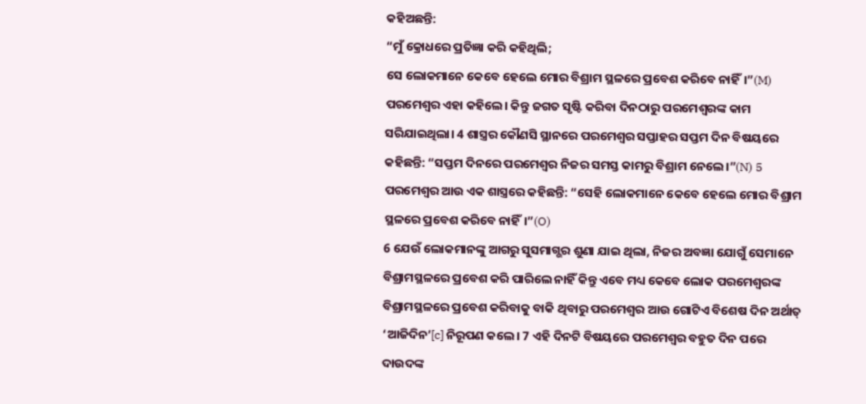କହିଅଛନ୍ତି:
“ମୁଁ କ୍ରୋଧରେ ପ୍ରତିଜ୍ଞା କରି କହିଥିଲି;
ସେ ଲୋକମାନେ କେବେ ହେଲେ ମୋର ବିଶ୍ରାମ ସ୍ଥଳରେ ପ୍ରବେଶ କରିବେ ନାହିଁ।”(M)
ପରମେଶ୍ୱର ଏହା କହିଲେ। କିନ୍ତୁ ଜଗତ ସୃଷ୍ଟି କରିବା ଦିନଠାରୁ ପରମେଶ୍ୱରଙ୍କ କାମ ସରିଯାଇଥିଲା। 4 ଶାସ୍ତ୍ରର କୌଣସି ସ୍ଥାନରେ ପରମେଶ୍ୱର ସପ୍ତାହର ସପ୍ତମ ଦିନ ବିଷୟରେ କହିଛନ୍ତି: “ସପ୍ତମ ଦିନରେ ପରମେଶ୍ୱର ନିଜର ସମସ୍ତ କାମରୁ ବିଶ୍ରାମ ନେଲେ।”(N) 5 ପରମେଶ୍ୱର ଆଉ ଏକ ଶାସ୍ତ୍ରରେ କହିଛନ୍ତି: “ସେହି ଲୋକମାନେ କେବେ ହେଲେ ମୋର ବିଶ୍ରାମ ସ୍ଥଳରେ ପ୍ରବେଶ କରିବେ ନାହିଁ।”(O)
6 ଯେଉଁ ଲୋକମାନଙ୍କୁ ଆଗରୁ ସୁସମାଗ୍ଭର ଶୁଣା ଯାଇ ଥିଲା, ନିଜର ଅବଜ୍ଞା ଯୋଗୁଁ ସେମାନେ ବିଶ୍ରାମସ୍ଥଳରେ ପ୍ରବେଶ କରି ପାରିଲେ ନାହିଁ କିନ୍ତୁ ଏବେ ମଧ୍ୟ କେବେ ଲୋକ ପରମେଶ୍ୱରଙ୍କ ବିଶ୍ରାମସ୍ଥଳରେ ପ୍ରବେଶ କରିବାକୁ ବାକି ଥିବାରୁ ପରମେଶ୍ୱର ଆଉ ଗୋଟିଏ ବିଶେଷ ଦିନ ଅର୍ଥାତ୍ ‘ଆଜିଦିନ’[c] ନିରୂପଣ କଲେ। 7 ଏହି ଦିନଟି ବିଷୟରେ ପରମେଶ୍ୱର ବହୁତ ଦିନ ପରେ ଦାଉଦଙ୍କ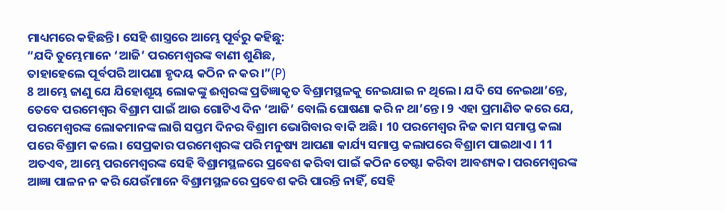ମାଧ୍ୟମରେ କହିଛନ୍ତି। ସେହି ଶାସ୍ତ୍ରରେ ଆମ୍ଭେ ପୂର୍ବରୁ କହିଛୁ:
“ଯଦି ତୁମ୍ଭେମାନେ ‘ଆଜି’ ପରମେଶ୍ୱରଙ୍କ ବାଣୀ ଶୁଣିଛ,
ତାହାହେଲେ ପୂର୍ବପରି ଆପଣା ହୃଦୟ କଠିନ ନ କର।”(P)
8 ଆମ୍ଭେ ଜାଣୁ ଯେ ଯିହୋଶୂୟ ଲୋକଙ୍କୁ ଈଶ୍ୱରଙ୍କ ପ୍ରତିଜ୍ଞାକୃତ ବିଶ୍ରାମସ୍ଥଳକୁ ନେଇଯାଇ ନ ଥିଲେ। ଯଦି ସେ ନେଇଥା’ନ୍ତେ, ତେବେ ପରମେଶ୍ୱର ବିଶ୍ରାମ ପାଇଁ ଆଉ ଗୋଟିଏ ଦିନ ‘ଆଜି’ ବୋଲି ଘୋଷଣା କରି ନ ଥା’ନ୍ତେ। 9 ଏହା ପ୍ରମାଣିତ କରେ ଯେ, ପରମେଶ୍ୱରଙ୍କ ଲୋକମାନଙ୍କ ଲାଗି ସପ୍ତମ ଦିନର ବିଶ୍ରାମ ଭୋଗିବାର ବାକି ଅଛି। 10 ପରମେଶ୍ୱର ନିଜ କାମ ସମାପ୍ତ କଲା ପରେ ବିଶ୍ରାମ କଲେ। ସେପ୍ରକାର ପରମେଶ୍ୱରଙ୍କ ପରି ମନୁଷ୍ୟ ଆପଣା କାର୍ଯ୍ୟ ସମାପ୍ତ କଲାପରେ ବିଶ୍ରାମ ପାଇଥାଏ। 11 ଅତଏବ, ଆମ୍ଭେ ପରମେଶ୍ୱରଙ୍କ ସେହି ବିଶ୍ରାମସ୍ଥଳରେ ପ୍ରବେଶ କରିବା ପାଇଁ କଠିନ ଚେଷ୍ଟା କରିବା ଆବଶ୍ୟକ। ପରମେଶ୍ୱରଙ୍କ ଆଜ୍ଞା ପାଳନ ନ କରି ଯେଉଁମାନେ ବିଶ୍ରାମସ୍ଥଳରେ ପ୍ରବେଶ କରି ପାରନ୍ତି ନାହିଁ, ସେହି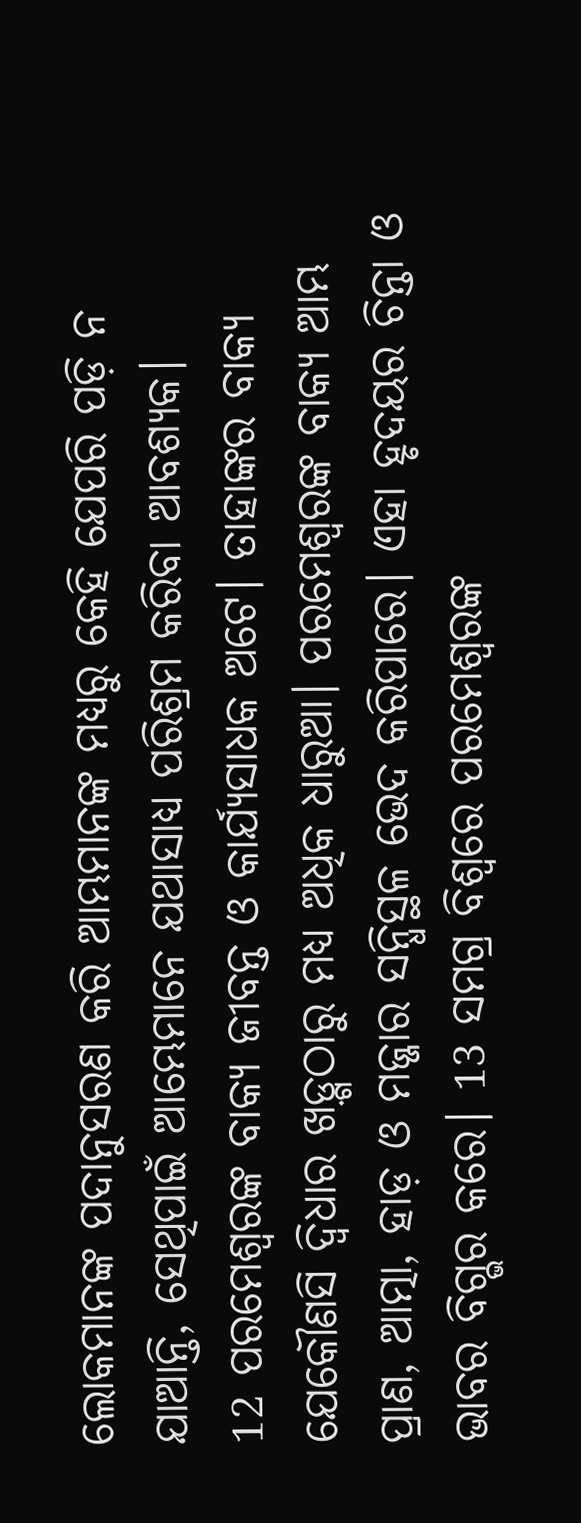ଲୋକମାନଙ୍କ ପଦାନୁସରଣ କରି ଆମ୍ଭମାନଙ୍କ ମଧ୍ୟରୁ କେହି ଯେପରି ପଡ଼ି ନ ଯାଆନ୍ତି, ସେଥିପାଇଁ ଆମ୍ଭେମାନେ ଯଥାସାଧ୍ୟ ପରିଶ୍ରମ କରିବା ଆବଶ୍ୟକ।
12 ପରମେଶ୍ୱରଙ୍କ ବାକ୍ୟ ଜୀବନ୍ତ ଓ କାର୍ଯ୍ୟସାଧକ ଅଟେ। ତାହାଙ୍କର ବାକ୍ୟ ଯେକୌଣସି ଦ୍ୱିଧାର ଖଡ଼୍ଗଠାରୁ ମଧ୍ୟ ଅଧିକ ଧାରୁଆ। ପରମେଶ୍ୱରଙ୍କ ବାକ୍ୟ ଆମ୍ଭ ପ୍ରାଣ, ଆତ୍ମା, ହାଡ଼ ଓ ମଜ୍ଜାର ସନ୍ଧିସ୍ଥଳ ଭେଦ କରିପାରେ। ଏହା ହୃଦୟର ଚିନ୍ତା ଓ ଭାବର ବିଗ୍ଭର କରେ। 13 ସମଗ୍ର ବିଶ୍ୱରେ ପରମେଶ୍ୱରଙ୍କ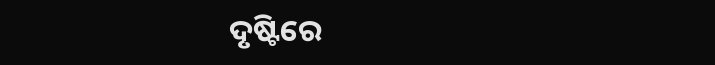ଦୃଷ୍ଟିରେ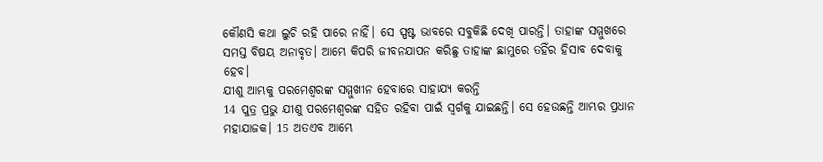କୌଣସି କଥା ଲୁଚି ରହି ପାରେ ନାହିଁ। ସେ ସ୍ପଷ୍ଟ ଭାବରେ ସବୁକିଛି ଦେଖି ପାରନ୍ତି। ତାହାଙ୍କ ସମ୍ମୁଖରେ ସମସ୍ତ ବିଷୟ ଅନାବୃତ। ଆମ୍ଭେ କିପରି ଜୀବନଯାପନ କରିଛୁ ତାହାଙ୍କ ଛାମୁରେ ତହିଁର ହିସାବ ଦେବାକୁ ହେବ।
ଯୀଶୁ ଆମ୍ଭକୁ ପରମେଶ୍ୱରଙ୍କ ସମ୍ମୁଖୀନ ହେବାରେ ସାହାଯ୍ୟ କରନ୍ତି
14 ପୁତ୍ର ପ୍ରଭୁ ଯୀଶୁ ପରମେଶ୍ୱରଙ୍କ ସହିତ ରହିବା ପାଇଁ ସ୍ୱର୍ଗକୁ ଯାଇଛନ୍ତି। ସେ ହେଉଛନ୍ତି ଆମ୍ଭର ପ୍ରଧାନ ମହାଯାଜକ। 15 ଅତଏବ ଆମ୍ଭେ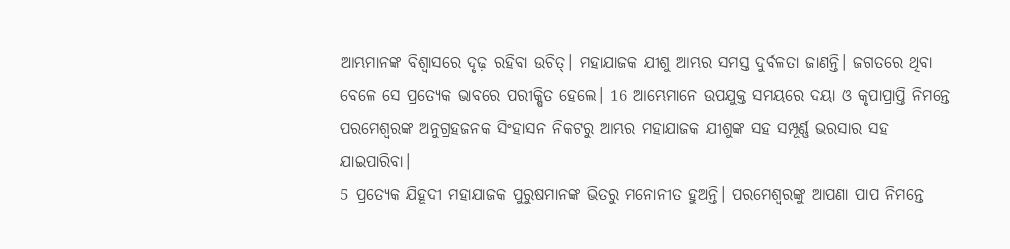ଆମ୍ଭମାନଙ୍କ ବିଶ୍ୱାସରେ ଦୃଢ଼ ରହିବା ଉଚିତ୍। ମହାଯାଜକ ଯୀଶୁ ଆମ୍ଭର ସମସ୍ତ ଦୁର୍ବଳତା ଜାଣନ୍ତି। ଜଗତରେ ଥିବା ବେଳେ ସେ ପ୍ରତ୍ୟେକ ଭାବରେ ପରୀକ୍ଷିତ ହେଲେ। 16 ଆମ୍ଭେମାନେ ଉପଯୁକ୍ତ ସମୟରେ ଦୟା ଓ କୃପାପ୍ରାପ୍ତି ନିମନ୍ତେ ପରମେଶ୍ୱରଙ୍କ ଅନୁଗ୍ରହଜନକ ସିଂହାସନ ନିକଟରୁ ଆମ୍ଭର ମହାଯାଜକ ଯୀଶୁଙ୍କ ସହ ସମ୍ପୂର୍ଣ୍ଣ ଭରସାର ସହ ଯାଇପାରିବା।
5 ପ୍ରତ୍ୟେକ ଯିହୂଦୀ ମହାଯାଜକ ପୁରୁଷମାନଙ୍କ ଭିତରୁ ମନୋନୀତ ହୁଅନ୍ତି। ପରମେଶ୍ୱରଙ୍କୁ ଆପଣା ପାପ ନିମନ୍ତେ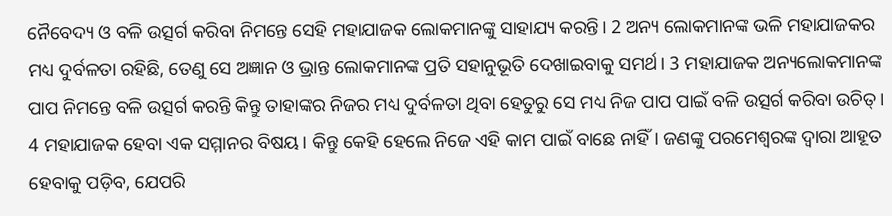ନୈବେଦ୍ୟ ଓ ବଳି ଉତ୍ସର୍ଗ କରିବା ନିମନ୍ତେ ସେହି ମହାଯାଜକ ଲୋକମାନଙ୍କୁ ସାହାଯ୍ୟ କରନ୍ତି। 2 ଅନ୍ୟ ଲୋକମାନଙ୍କ ଭଳି ମହାଯାଜକର ମଧ୍ୟ ଦୁର୍ବଳତା ରହିଛି, ତେଣୁ ସେ ଅଜ୍ଞାନ ଓ ଭ୍ରାନ୍ତ ଲୋକମାନଙ୍କ ପ୍ରତି ସହାନୁଭୂତି ଦେଖାଇବାକୁ ସମର୍ଥ। 3 ମହାଯାଜକ ଅନ୍ୟଲୋକମାନଙ୍କ ପାପ ନିମନ୍ତେ ବଳି ଉତ୍ସର୍ଗ କରନ୍ତି କିନ୍ତୁ ତାହାଙ୍କର ନିଜର ମଧ୍ୟ ଦୁର୍ବଳତା ଥିବା ହେତୁରୁ ସେ ମଧ୍ୟ ନିଜ ପାପ ପାଇଁ ବଳି ଉତ୍ସର୍ଗ କରିବା ଉଚିତ୍।
4 ମହାଯାଜକ ହେବା ଏକ ସମ୍ମାନର ବିଷୟ। କିନ୍ତୁ କେହି ହେଲେ ନିଜେ ଏହି କାମ ପାଇଁ ବାଛେ ନାହିଁ। ଜଣଙ୍କୁ ପରମେଶ୍ୱରଙ୍କ ଦ୍ୱାରା ଆହୂତ ହେବାକୁ ପଡ଼ିବ, ଯେପରି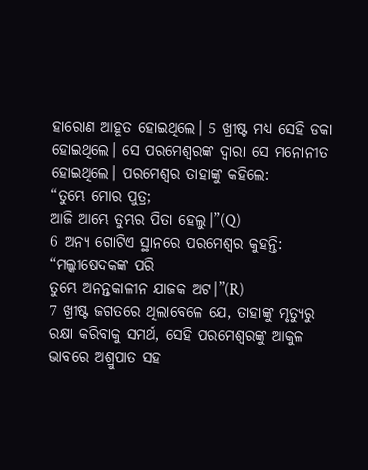ହାରୋଣ ଆହୂତ ହୋଇଥିଲେ। 5 ଖ୍ରୀଷ୍ଟ ମଧ୍ୟ ସେହି ଡକା ହୋଇଥିଲେ। ସେ ପରମେଶ୍ୱରଙ୍କ ଦ୍ୱାରା ସେ ମନୋନୀତ ହୋଇଥିଲେ। ପରମେଶ୍ୱର ତାହାଙ୍କୁ କହିଲେ:
“ତୁମ୍ଭେ ମୋର ପୁତ୍ର;
ଆଜି ଆମ୍ଭେ ତୁମ୍ଭର ପିତା ହେଲୁ।”(Q)
6 ଅନ୍ୟ ଗୋଟିଏ ସ୍ଥାନରେ ପରମେଶ୍ୱର କୁହନ୍ତି:
“ମଲ୍କୀଷେଦକଙ୍କ ପରି
ତୁମ୍ଭେ ଅନନ୍ତକାଳୀନ ଯାଜକ ଅଟ।”(R)
7 ଖ୍ରୀଷ୍ଟ ଜଗତରେ ଥିଲାବେଳେ ଯେ, ତାହାଙ୍କୁ ମୃତ୍ୟୁରୁ ରକ୍ଷା କରିବାକୁ ସମର୍ଥ, ସେହି ପରମେଶ୍ୱରଙ୍କୁ ଆକୁଳ ଭାବରେ ଅଶ୍ରୁପାତ ସହ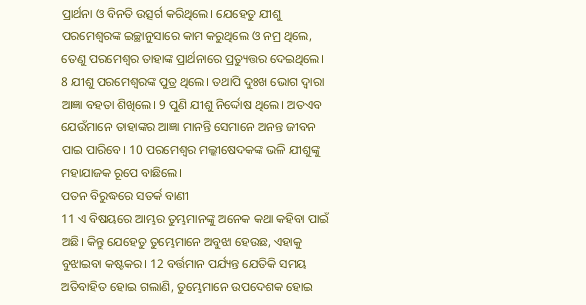ପ୍ରାର୍ଥନା ଓ ବିନତି ଉତ୍ସର୍ଗ କରିଥିଲେ। ଯେହେତୁ ଯୀଶୁ ପରମେଶ୍ୱରଙ୍କ ଇଚ୍ଛାନୁସାରେ କାମ କରୁଥିଲେ ଓ ନମ୍ର ଥିଲେ, ତେଣୁ ପରମେଶ୍ୱର ତାହାଙ୍କ ପ୍ରାର୍ଥନାରେ ପ୍ରତ୍ୟୁତ୍ତର ଦେଇଥିଲେ। 8 ଯୀଶୁ ପରମେଶ୍ୱରଙ୍କ ପୁତ୍ର ଥିଲେ। ତଥାପି ଦୁଃଖ ଭୋଗ ଦ୍ୱାରା ଆଜ୍ଞା ବହତା ଶିଖିଲେ। 9 ପୁଣି ଯୀଶୁ ନିର୍ଦ୍ଦୋଷ ଥିଲେ। ଅତଏବ ଯେଉଁମାନେ ତାହାଙ୍କର ଆଜ୍ଞା ମାନନ୍ତି ସେମାନେ ଅନନ୍ତ ଜୀବନ ପାଇ ପାରିବେ। 10 ପରମେଶ୍ୱର ମଲ୍କୀଷେଦକଙ୍କ ଭଳି ଯୀଶୁଙ୍କୁ ମହାଯାଜକ ରୂପେ ବାଛିଲେ।
ପତନ ବିରୁଦ୍ଧରେ ସତର୍କ ବାଣୀ
11 ଏ ବିଷୟରେ ଆମ୍ଭର ତୁମ୍ଭମାନଙ୍କୁ ଅନେକ କଥା କହିବା ପାଇଁ ଅଛି। କିନ୍ତୁ ଯେହେତୁ ତୁମ୍ଭେମାନେ ଅବୁଝା ହେଉଛ, ଏହାକୁ ବୁଝାଇବା କଷ୍ଟକର। 12 ବର୍ତ୍ତମାନ ପର୍ଯ୍ୟନ୍ତ ଯେତିକି ସମୟ ଅତିବାହିତ ହୋଇ ଗଲାଣି, ତୁମ୍ଭେମାନେ ଉପଦେଶକ ହୋଇ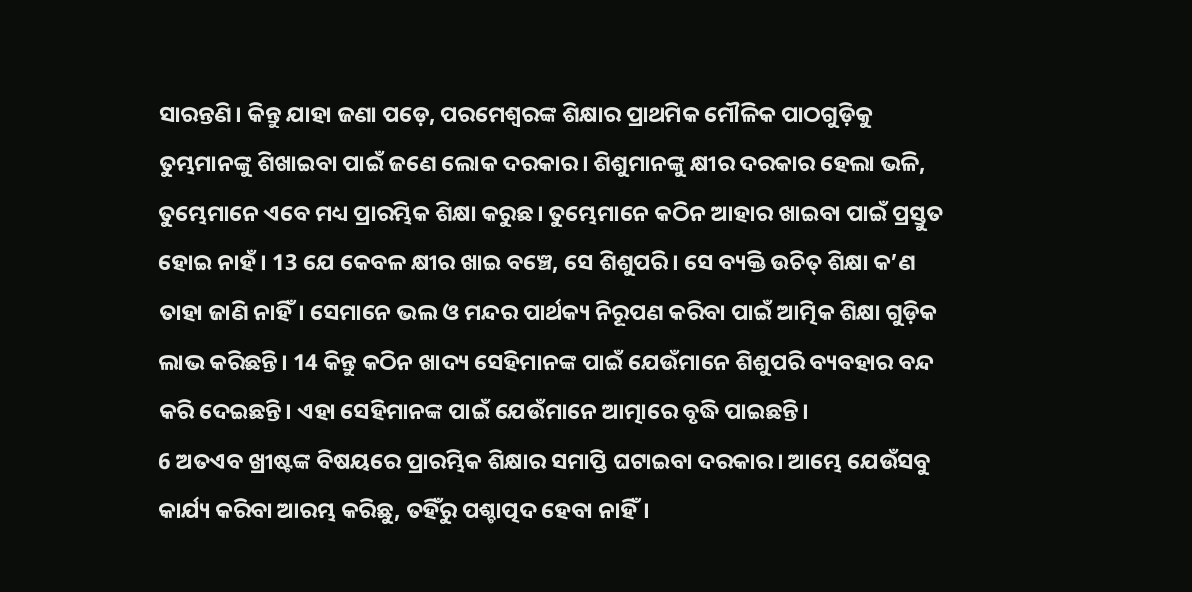ସାରନ୍ତଣି। କିନ୍ତୁ ଯାହା ଜଣା ପଡ଼େ, ପରମେଶ୍ୱରଙ୍କ ଶିକ୍ଷାର ପ୍ରାଥମିକ ମୌଳିକ ପାଠଗୁଡ଼ିକୁ ତୁମ୍ଭମାନଙ୍କୁ ଶିଖାଇବା ପାଇଁ ଜଣେ ଲୋକ ଦରକାର। ଶିଶୁମାନଙ୍କୁ କ୍ଷୀର ଦରକାର ହେଲା ଭଳି, ତୁମ୍ଭେମାନେ ଏବେ ମଧ୍ୟ ପ୍ରାରମ୍ଭିକ ଶିକ୍ଷା କରୁଛ। ତୁମ୍ଭେମାନେ କଠିନ ଆହାର ଖାଇବା ପାଇଁ ପ୍ରସ୍ତୁତ ହୋଇ ନାହଁ। 13 ଯେ କେବଳ କ୍ଷୀର ଖାଇ ବଞ୍ଚେ, ସେ ଶିଶୁପରି। ସେ ବ୍ୟକ୍ତି ଉଚିତ୍ ଶିକ୍ଷା କ’ଣ ତାହା ଜାଣି ନାହିଁ। ସେମାନେ ଭଲ ଓ ମନ୍ଦର ପାର୍ଥକ୍ୟ ନିରୂପଣ କରିବା ପାଇଁ ଆତ୍ମିକ ଶିକ୍ଷା ଗୁଡ଼ିକ ଲାଭ କରିଛନ୍ତି। 14 କିନ୍ତୁ କଠିନ ଖାଦ୍ୟ ସେହିମାନଙ୍କ ପାଇଁ ଯେଉଁମାନେ ଶିଶୁପରି ବ୍ୟବହାର ବନ୍ଦ କରି ଦେଇଛନ୍ତି। ଏହା ସେହିମାନଙ୍କ ପାଇଁ ଯେଉଁମାନେ ଆତ୍ମାରେ ବୃଦ୍ଧି ପାଇଛନ୍ତି।
6 ଅତଏବ ଖ୍ରୀଷ୍ଟଙ୍କ ବିଷୟରେ ପ୍ରାରମ୍ଭିକ ଶିକ୍ଷାର ସମାପ୍ତି ଘଟାଇବା ଦରକାର। ଆମ୍ଭେ ଯେଉଁସବୁ କାର୍ଯ୍ୟ କରିବା ଆରମ୍ଭ କରିଛୁ, ତହିଁରୁ ପଶ୍ଚାତ୍ପଦ ହେବା ନାହିଁ।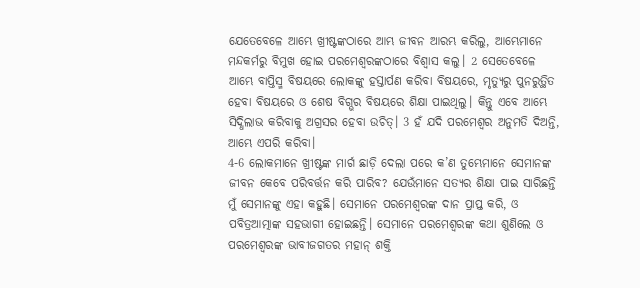ଯେତେବେଳେ ଆମ୍ଭେ ଖ୍ରୀଷ୍ଟଙ୍କଠାରେ ଆମ୍ଭ ଜୀବନ ଆରମ୍ଭ କରିଲୁ, ଆମ୍ଭେମାନେ ମନ୍ଦକର୍ମରୁ ବିମୁଖ ହୋଇ ପରମେଶ୍ୱରଙ୍କଠାରେ ବିଶ୍ୱାସ କଲୁ। 2 ସେତେବେଳେ ଆମ୍ଭେ ବାପ୍ତିସ୍ମ ବିଷୟରେ ଲୋକଙ୍କୁ ହସ୍ତାର୍ପଣ କରିବା ବିଷୟରେ, ମୃତ୍ୟୁରୁ ପୁନରୁତ୍ଥିତ ହେବା ବିଷୟରେ ଓ ଶେଷ ବିଗ୍ଭର ବିଷୟରେ ଶିକ୍ଷା ପାଇଥିଲୁ। କିନ୍ତୁ ଏବେ ଆମ୍ଭେ ସିଦ୍ଧିଲାଭ କରିବାକୁ ଅଗ୍ରସର ହେବା ଉଚିତ୍। 3 ହଁ ଯଦି ପରମେଶ୍ୱର ଅନୁମତି ଦିଅନ୍ତି, ଆମ୍ଭେ ଏପରି କରିବା।
4-6 ଲୋକମାନେ ଖ୍ରୀଷ୍ଟଙ୍କ ମାର୍ଗ ଛାଡ଼ି ଦେଲା ପରେ କ’ଣ ତୁମ୍ଭେମାନେ ସେମାନଙ୍କ ଜୀବନ କେବେ ପରିବର୍ତ୍ତନ କରି ପାରିବ? ଯେଉଁମାନେ ସତ୍ୟର ଶିକ୍ଷା ପାଇ ସାରିଛନ୍ତି ମୁଁ ସେମାନଙ୍କୁ ଏହା କହୁଛି। ସେମାନେ ପରମେଶ୍ୱରଙ୍କ ଦାନ ପ୍ରାପ୍ତ କରି, ଓ ପବିତ୍ରଆତ୍ମାଙ୍କ ସହଭାଗୀ ହୋଇଛନ୍ତି। ସେମାନେ ପରମେଶ୍ୱରଙ୍କ କଥା ଶୁଣିଲେ ଓ ପରମେଶ୍ୱରଙ୍କ ଭାବୀଜଗତର ମହାନ୍ ଶକ୍ତି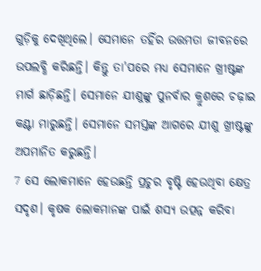ଗୁଡ଼ିକୁ ଦେଖିଥିଲେ। ସେମାନେ ତହିଁର ଉତ୍ତମତା ଜୀବନରେ ଉପଲବ୍ଧି କରିଛନ୍ତି। କିନ୍ତୁ ତା'ପରେ ମଧ୍ୟ ସେମାନେ ଖ୍ରୀଷ୍ଟଙ୍କ ମାର୍ଗ ଛାଡ଼ିଛନ୍ତି। ସେମାନେ ଯୀଶୁଙ୍କୁ ପୁନର୍ବାର କ୍ରୁଶରେ ଚଢ଼ାଇ କଣ୍ଟା ମାରୁଛନ୍ତି। ସେମାନେ ସମସ୍ତଙ୍କ ଆଗରେ ଯୀଶୁ ଖ୍ରୀଷ୍ଟଙ୍କୁ ଅପମାନିତ କରୁଛନ୍ତି।
7 ସେ ଲୋକମାନେ ହେଉଛନ୍ତି ପ୍ରଚୁର ବୃଷ୍ଟି ହେଉଥିବା କ୍ଷେତ୍ର ସଦୃଶ। କୃଷକ ଲୋକମାନଙ୍କ ପାଇଁ ଶସ୍ୟ ଉତ୍ପନ୍ନ କରିବା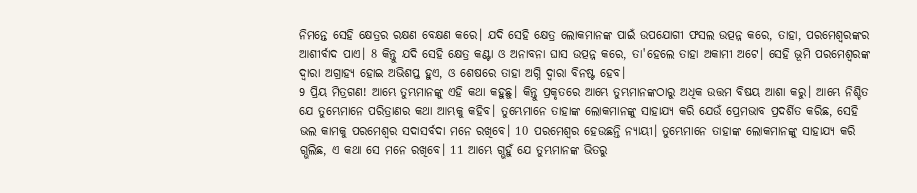ନିମନ୍ତେ ସେହି କ୍ଷେତ୍ରର ରକ୍ଷଣ ବେକ୍ଷଣ କରେ। ଯଦି ସେହି କ୍ଷେତ୍ର ଲୋକମାନଙ୍କ ପାଇଁ ଉପଯୋଗୀ ଫସଲ ଉତ୍ପନ୍ନ କରେ, ତାହା, ପରମେଶ୍ୱରଙ୍କର ଆଶୀର୍ବାଦ ପାଏ। 8 କିନ୍ତୁ ଯଦି ସେହି କ୍ଷେତ୍ର କଣ୍ଟା ଓ ଅନାବନା ଘାସ ଉତ୍ପନ୍ନ କରେ, ତା'ହେଲେ ତାହା ଅକାମୀ ଅଟେ। ସେହି ଭୂମି ପରମେଶ୍ୱରଙ୍କ ଦ୍ୱାରା ଅଗ୍ରାହ୍ୟ ହୋଇ ଅଭିଶପ୍ତ ହୁଏ, ଓ ଶେଷରେ ତାହା ଅଗ୍ନି ଦ୍ୱାରା ବିନଷ୍ଟ ହେବ।
9 ପ୍ରିୟ ମିତ୍ରଗଣ! ଆମ୍ଭେ ତୁମ୍ଭମାନଙ୍କୁ ଏହି କଥା କହୁଛୁ। କିନ୍ତୁ ପ୍ରକୃତରେ ଆମ୍ଭେ ତୁମ୍ଭମାନଙ୍କଠାରୁ ଅଧିକ ଉତ୍ତମ ବିଷୟ ଆଶା କରୁ। ଆମ୍ଭେ ନିଶ୍ଚିତ ଯେ ତୁମ୍ଭେମାନେ ପରିତ୍ରାଣର କଥା ଆମ୍ଭକୁ କହିବ। ତୁମ୍ଭେମାନେ ତାହାଙ୍କ ଲୋକମାନଙ୍କୁ ସାହାଯ୍ୟ କରି ଯେଉଁ ପ୍ରେମଭାବ ପ୍ରଦର୍ଶିତ କରିଛ, ସେହି ଭଲ କାମକୁ ପରମେଶ୍ୱର ସଦାସର୍ବଦା ମନେ ରଖିବେ। 10 ପରମେଶ୍ୱର ହେଉଛନ୍ତି ନ୍ୟାୟୀ। ତୁମ୍ଭେମାନେ ତାହାଙ୍କ ଲୋକମାନଙ୍କୁ ସାହାଯ୍ୟ କରି ଗ୍ଭଲିଛ, ଏ କଥା ସେ ମନେ ରଖିବେ। 11 ଆମ୍ଭେ ଗ୍ଭହୁଁ ଯେ ତୁମ୍ଭମାନଙ୍କ ଭିତରୁ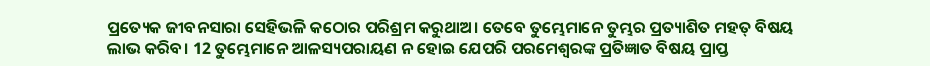ପ୍ରତ୍ୟେକ ଜୀବନସାରା ସେହିଭଳି କଠୋର ପରିଶ୍ରମ କରୁଥାଅ। ତେବେ ତୁମ୍ଭେମାନେ ତୁମ୍ଭର ପ୍ରତ୍ୟାଶିତ ମହତ୍ ବିଷୟ ଲାଭ କରିବ। 12 ତୁମ୍ଭେମାନେ ଆଳସ୍ୟପରାୟଣ ନ ହୋଇ ଯେପରି ପରମେଶ୍ୱରଙ୍କ ପ୍ରତିଜ୍ଞାତ ବିଷୟ ପ୍ରାପ୍ତ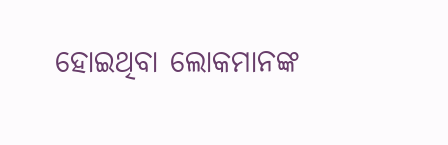ହୋଇଥିବା ଲୋକମାନଙ୍କ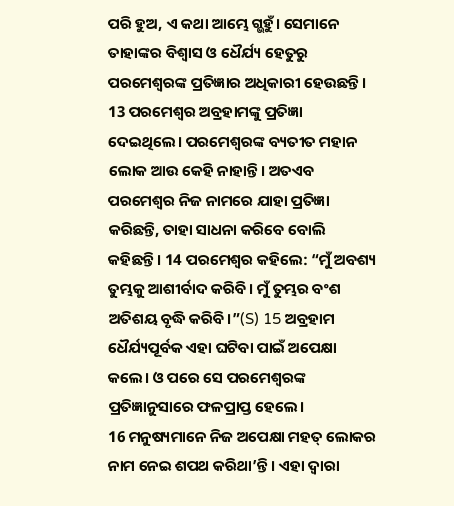ପରି ହୁଅ, ଏ କଥା ଆମ୍ଭେ ଗ୍ଭହୁଁ। ସେମାନେ ତାହାଙ୍କର ବିଶ୍ୱାସ ଓ ଧୈର୍ଯ୍ୟ ହେତୁରୁ ପରମେଶ୍ୱରଙ୍କ ପ୍ରତିଜ୍ଞାର ଅଧିକାରୀ ହେଉଛନ୍ତି।
13 ପରମେଶ୍ୱର ଅବ୍ରହାମଙ୍କୁ ପ୍ରତିଜ୍ଞା ଦେଇଥିଲେ। ପରମେଶ୍ୱରଙ୍କ ବ୍ୟତୀତ ମହାନ ଲୋକ ଆଉ କେହି ନାହାନ୍ତି। ଅତଏବ ପରମେଶ୍ୱର ନିଜ ନାମରେ ଯାହା ପ୍ରତିଜ୍ଞା କରିଛନ୍ତି, ତାହା ସାଧନା କରିବେ ବୋଲି କହିଛନ୍ତି। 14 ପରମେଶ୍ୱର କହିଲେ: “ମୁଁ ଅବଶ୍ୟ ତୁମ୍ଭକୁ ଆଶୀର୍ବାଦ କରିବି। ମୁଁ ତୁମ୍ଭର ବଂଶ ଅତିଶୟ ବୃଦ୍ଧି କରିବି।”(S) 15 ଅବ୍ରହାମ ଧୈର୍ଯ୍ୟପୂର୍ବକ ଏହା ଘଟିବା ପାଇଁ ଅପେକ୍ଷା କଲେ। ଓ ପରେ ସେ ପରମେଶ୍ୱରଙ୍କ ପ୍ରତିଜ୍ଞାନୁସାରେ ଫଳପ୍ରାପ୍ତ ହେଲେ।
16 ମନୁଷ୍ୟମାନେ ନିଜ ଅପେକ୍ଷା ମହତ୍ ଲୋକର ନାମ ନେଇ ଶପଥ କରିଥା’ନ୍ତି। ଏହା ଦ୍ୱାରା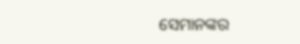ସେମାନଙ୍କର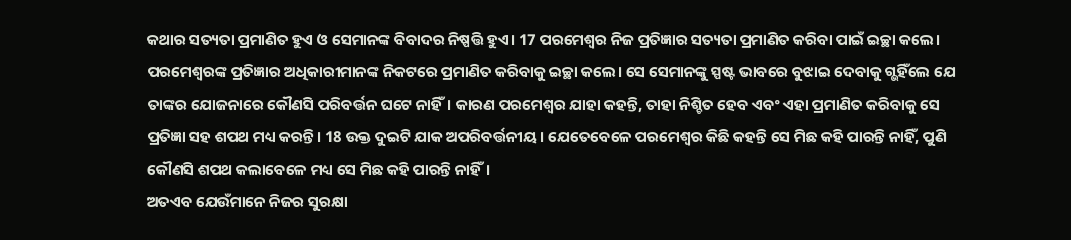କଥାର ସତ୍ୟତା ପ୍ରମାଣିତ ହୁଏ ଓ ସେମାନଙ୍କ ବିବାଦର ନିଷ୍ପତ୍ତି ହୁଏ। 17 ପରମେଶ୍ୱର ନିଜ ପ୍ରତିଜ୍ଞାର ସତ୍ୟତା ପ୍ରମାଣିତ କରିବା ପାଇଁ ଇଚ୍ଛା କଲେ। ପରମେଶ୍ୱରଙ୍କ ପ୍ରତିଜ୍ଞାର ଅଧିକାରୀମାନଙ୍କ ନିକଟରେ ପ୍ରମାଣିତ କରିବାକୁ ଇଚ୍ଛା କଲେ। ସେ ସେମାନଙ୍କୁ ସ୍ପଷ୍ଟ ଭାବରେ ବୁଝାଇ ଦେବାକୁ ଗ୍ଭହିଁଲେ ଯେ ତାଙ୍କର ଯୋଜନାରେ କୌଣସି ପରିବର୍ତ୍ତନ ଘଟେ ନାହିଁ। କାରଣ ପରମେଶ୍ୱର ଯାହା କହନ୍ତି, ତାହା ନିଶ୍ଚିତ ହେବ ଏବଂ ଏହା ପ୍ରମାଣିତ କରିବାକୁ ସେ ପ୍ରତିଜ୍ଞା ସହ ଶପଥ ମଧ୍ୟ କରନ୍ତି। 18 ଉକ୍ତ ଦୁଇଟି ଯାକ ଅପରିବର୍ତ୍ତନୀୟ। ଯେତେବେଳେ ପରମେଶ୍ୱର କିଛି କହନ୍ତି ସେ ମିଛ କହି ପାରନ୍ତି ନାହିଁ, ପୁଣି କୌଣସି ଶପଥ କଲାବେଳେ ମଧ୍ୟ ସେ ମିଛ କହି ପାରନ୍ତି ନାହିଁ।
ଅତଏବ ଯେଉଁମାନେ ନିଜର ସୁରକ୍ଷା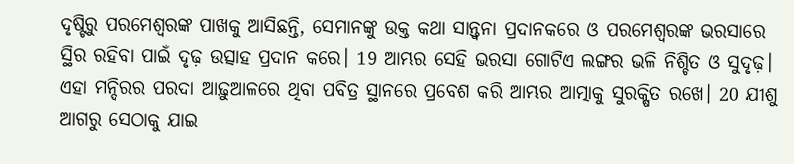ଦୃଷ୍ଟିରୁ ପରମେଶ୍ୱରଙ୍କ ପାଖକୁ ଆସିଛନ୍ତି, ସେମାନଙ୍କୁ ଉକ୍ତ କଥା ସାନ୍ତ୍ୱନା ପ୍ରଦାନକରେ ଓ ପରମେଶ୍ୱରଙ୍କ ଭରସାରେ ସ୍ଥିର ରହିବା ପାଇଁ ଦୃଢ଼ ଉତ୍ସାହ ପ୍ରଦାନ କରେ। 19 ଆମ୍ଭର ସେହି ଭରସା ଗୋଟିଏ ଲଙ୍ଗର ଭଳି ନିଶ୍ଚିତ ଓ ସୁଦୃଢ଼। ଏହା ମନ୍ଦିରର ପରଦା ଆଢ଼ୁଆଳରେ ଥିବା ପବିତ୍ର ସ୍ଥାନରେ ପ୍ରବେଶ କରି ଆମ୍ଭର ଆତ୍ମାକୁ ସୁରକ୍ଷିତ ରଖେ। 20 ଯୀଶୁ ଆଗରୁ ସେଠାକୁ ଯାଇ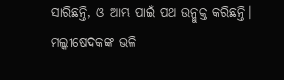ସାରିଛନ୍ତି, ଓ ଆମ୍ଭ ପାଇଁ ପଥ ଉନ୍ମୁକ୍ତ କରିଛନ୍ତି। ମଲ୍କୀଷେଦକଙ୍କ ଭଳି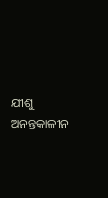ଯୀଶୁ ଅନନ୍ତକାଳୀନ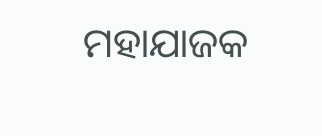ମହାଯାଜକ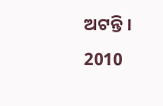ଅଟନ୍ତି।
2010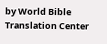by World Bible Translation Center